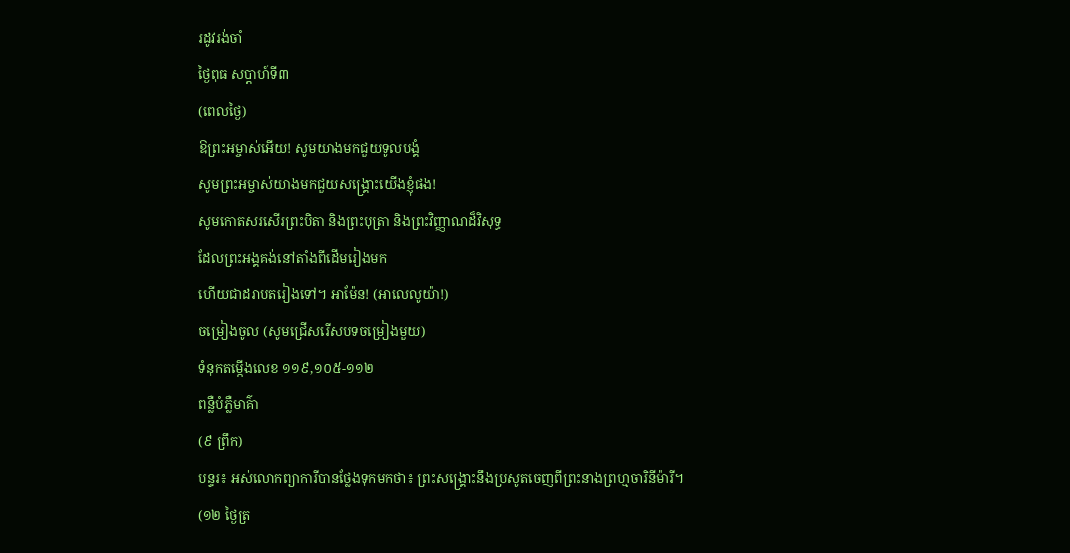រដូវរង់ចាំ
ថ្ងៃពុធ សប្ដាហ៍ទី៣
(ពេលថ្ងៃ)
ឱព្រះអម្ចាស់អើយ! សូមយាងមកជួយទូលបង្គំ
សូមព្រះអម្ចាស់យាងមកជួយសង្គ្រោះយើងខ្ញុំផង!
សូមកោតសរសើរព្រះបិតា និងព្រះបុត្រា និងព្រះវិញ្ញាណដ៏វិសុទ្ធ
ដែលព្រះអង្គគង់នៅតាំងពីដើមរៀងមក
ហើយជាដរាបតរៀងទៅ។ អាម៉ែន! (អាលេលូយ៉ា!)
ចម្រៀងចូល (សូមជ្រើសរើសបទចម្រៀងមួយ)
ទំនុកតម្កើងលេខ ១១៩,១០៥-១១២
ពន្លឺបំភ្លឺមាគ៌ា
(៩ ព្រឹក)
បន្ទរ៖ អស់លោកព្យាការីបានថ្លែងទុកមកថា៖ ព្រះសង្គ្រោះនឹងប្រសូតចេញពីព្រះនាងព្រហ្មចារិនីម៉ារី។
(១២ ថ្ងៃត្រ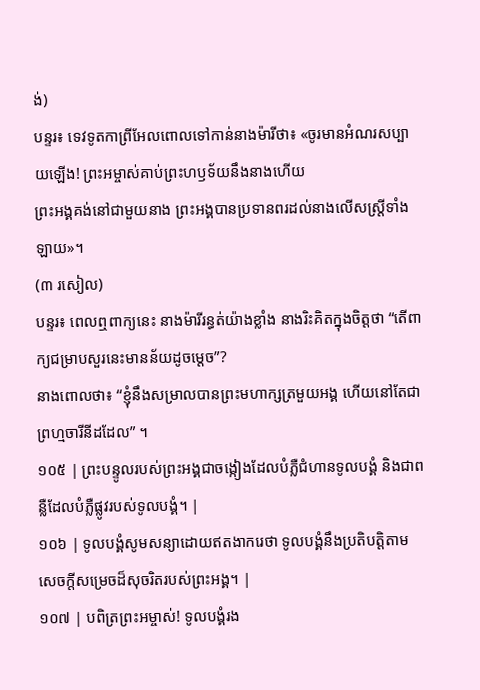ង់)
បន្ទរ៖ ទេវទូតកាព្រីអែលពោលទៅកាន់នាងម៉ារីថា៖ «ចូរមានអំណរសប្បាយឡើង! ព្រះអម្ចាស់គាប់ព្រះហឫទ័យនឹងនាងហើយ
ព្រះអង្គគង់នៅជាមួយនាង ព្រះអង្គបានប្រទានពរដល់នាងលើសស្ត្រីទាំងឡាយ»។
(៣ រសៀល)
បន្ទរ៖ ពេលឮពាក្យនេះ នាងម៉ារីរន្ធត់យ៉ាងខ្លាំង នាងរិះគិតក្នុងចិត្តថា “តើពាក្យជម្រាបសួរនេះមានន័យដូចម្ដេច”?
នាងពោលថា៖ “ខ្ញុំនឹងសម្រាលបានព្រះមហាក្សត្រមួយអង្គ ហើយនៅតែជាព្រហ្មចារីនីដដែល” ។
១០៥ | ព្រះបន្ទូលរបស់ព្រះអង្គជាចង្កៀងដែលបំភ្លឺជំហានទូលបង្គំ និងជាពន្លឺដែលបំភ្លឺផ្លូវរបស់ទូលបង្គំ។ |
១០៦ | ទូលបង្គំសូមសន្យាដោយឥតងាករេថា ទូលបង្គំនឹងប្រតិបត្តិតាមសេចក្តីសម្រេចដ៏សុចរិតរបស់ព្រះអង្គ។ |
១០៧ | បពិត្រព្រះអម្ចាស់! ទូលបង្គំរង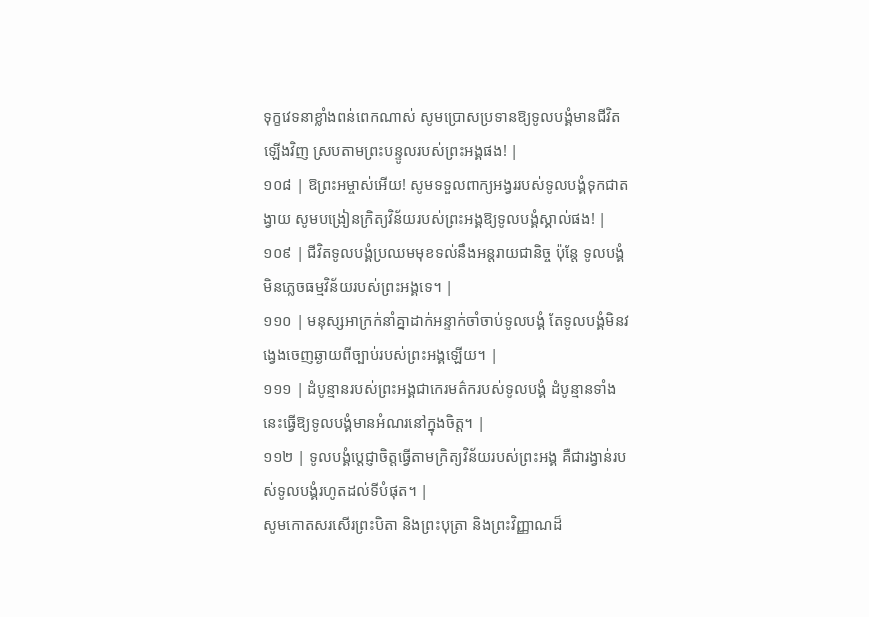ទុក្ខវេទនាខ្លាំងពន់ពេកណាស់ សូមប្រោសប្រទានឱ្យទូលបង្គំមានជីវិតឡើងវិញ ស្របតាមព្រះបន្ទូលរបស់ព្រះអង្គផង! |
១០៨ | ឱព្រះអម្ចាស់អើយ! សូមទទួលពាក្យអង្វររបស់ទូលបង្គំទុកជាតង្វាយ សូមបង្រៀនក្រិត្យវិន័យរបស់ព្រះអង្គឱ្យទូលបង្គំស្គាល់ផង! |
១០៩ | ជីវិតទូលបង្គំប្រឈមមុខទល់នឹងអន្តរាយជានិច្ច ប៉ុន្តែ ទូលបង្គំមិនភ្លេចធម្មវិន័យរបស់ព្រះអង្គទេ។ |
១១០ | មនុស្សអាក្រក់នាំគ្នាដាក់អន្ទាក់ចាំចាប់ទូលបង្គំ តែទូលបង្គំមិនវង្វេងចេញឆ្ងាយពីច្បាប់របស់ព្រះអង្គឡើយ។ |
១១១ | ដំបូន្មានរបស់ព្រះអង្គជាកេរមត៌ករបស់ទូលបង្គំ ដំបូន្មានទាំងនេះធ្វើឱ្យទូលបង្គំមានអំណរនៅក្នុងចិត្ត។ |
១១២ | ទូលបង្គំប្តេជ្ញាចិត្តធ្វើតាមក្រិត្យវិន័យរបស់ព្រះអង្គ គឺជារង្វាន់របស់ទូលបង្គំរហូតដល់ទីបំផុត។ |
សូមកោតសរសើរព្រះបិតា និងព្រះបុត្រា និងព្រះវិញ្ញាណដ៏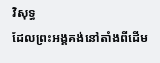វិសុទ្ធ
ដែលព្រះអង្គគង់នៅតាំងពីដើម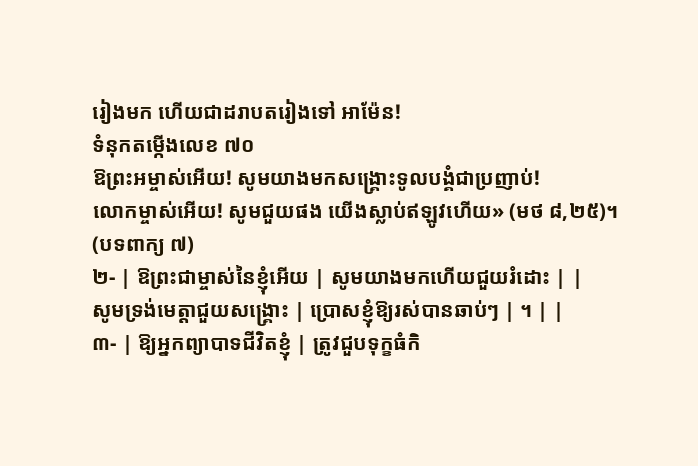រៀងមក ហើយជាដរាបតរៀងទៅ អាម៉ែន!
ទំនុកតម្កើងលេខ ៧០
ឱព្រះអម្ចាស់អើយ! សូមយាងមកសង្គ្រោះទូលបង្គំជាប្រញាប់!
លោកម្ចាស់អើយ! សូមជួយផង យើងស្លាប់ឥឡូវហើយ» (មថ ៨,២៥)។
(បទពាក្យ ៧)
២- | ឱព្រះជាម្ចាស់នៃខ្ញុំអើយ | សូមយាងមកហើយជួយរំដោះ | |
សូមទ្រង់មេត្តាជួយសង្គ្រោះ | ប្រោសខ្ញុំឱ្យរស់បានឆាប់ៗ | ។ | |
៣- | ឱ្យអ្នកព្យាបាទជីវិតខ្ញុំ | ត្រូវជួបទុក្ខធំកិ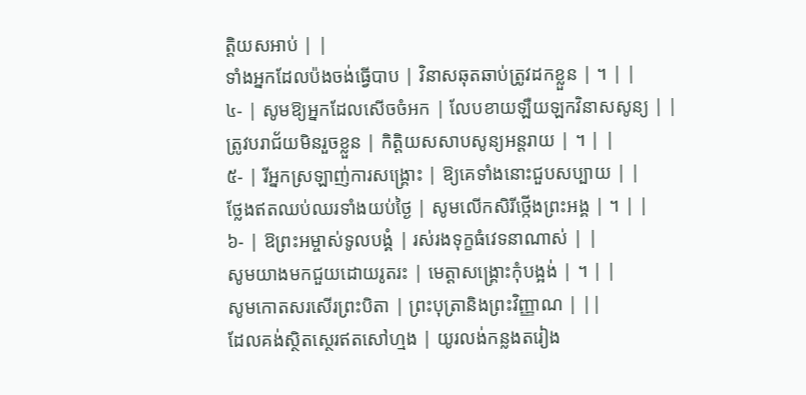ត្តិយសអាប់ | |
ទាំងអ្នកដែលប៉ងចង់ធ្វើបាប | វិនាសឆុតឆាប់ត្រូវដកខ្លួន | ។ | |
៤- | សូមឱ្យអ្នកដែលសើចចំអក | លែបខាយឡឺយឡកវិនាសសូន្យ | |
ត្រូវបរាជ័យមិនរួចខ្លួន | កិត្តិយសសាបសូន្យអន្តរាយ | ។ | |
៥- | រីអ្នកស្រឡាញ់ការសង្គ្រោះ | ឱ្យគេទាំងនោះជួបសប្បាយ | |
ថ្លែងឥតឈប់ឈរទាំងយប់ថ្ងៃ | សូមលើកសិរីថ្កើងព្រះអង្គ | ។ | |
៦- | ឱព្រះអម្ចាស់ទូលបង្គំ | រស់រងទុក្ខធំវេទនាណាស់ | |
សូមយាងមកជួយដោយរូតរះ | មេត្តាសង្គ្រោះកុំបង្អង់ | ។ | |
សូមកោតសរសើរព្រះបិតា | ព្រះបុត្រានិងព្រះវិញ្ញាណ | ||
ដែលគង់ស្ថិតស្ថេរឥតសៅហ្មង | យូរលង់កន្លងតរៀង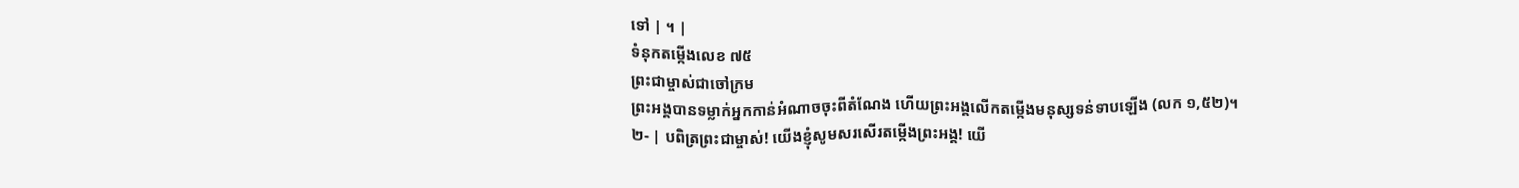ទៅ | ។ |
ទំនុកតម្កើងលេខ ៧៥
ព្រះជាម្ចាស់ជាចៅក្រម
ព្រះអង្គបានទម្លាក់អ្នកកាន់អំណាចចុះពីតំណែង ហើយព្រះអង្គលើកតម្កើងមនុស្សទន់ទាបឡើង (លក ១,៥២)។
២- | បពិត្រព្រះជាម្ចាស់! យើងខ្ញុំសូមសរសើរតម្កើងព្រះអង្គ! យើ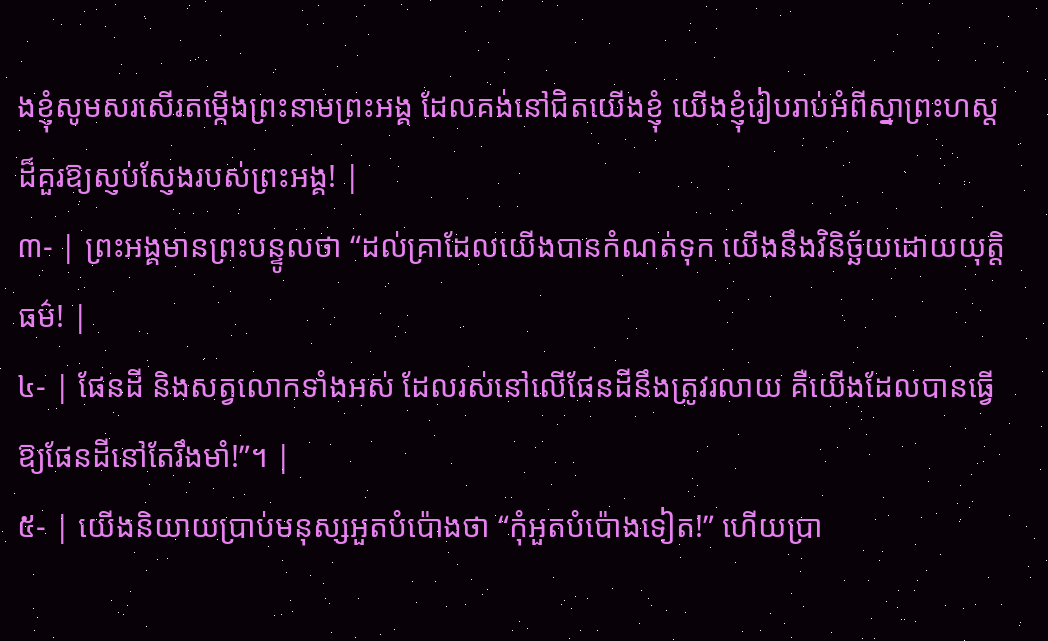ងខ្ញុំសូមសរសើរតម្កើងព្រះនាមព្រះអង្គ ដែលគង់នៅជិតយើងខ្ញុំ យើងខ្ញុំរៀបរាប់អំពីស្នាព្រះហស្ត ដ៏គួរឱ្យស្ញប់ស្ញែងរបស់ព្រះអង្គ! |
៣- | ព្រះអង្គមានព្រះបន្ទូលថា “ដល់គ្រាដែលយើងបានកំណត់ទុក យើងនឹងវិនិច្ឆ័យដោយយុត្តិធម៌! |
៤- | ផែនដី និងសត្វលោកទាំងអស់ ដែលរស់នៅលើផែនដីនឹងត្រូវរលាយ គឺយើងដែលបានធ្វើឱ្យផែនដីនៅតែរឹងមាំ!”។ |
៥- | យើងនិយាយប្រាប់មនុស្សអួតបំប៉ោងថា “កុំអួតបំប៉ោងទៀត!” ហើយប្រា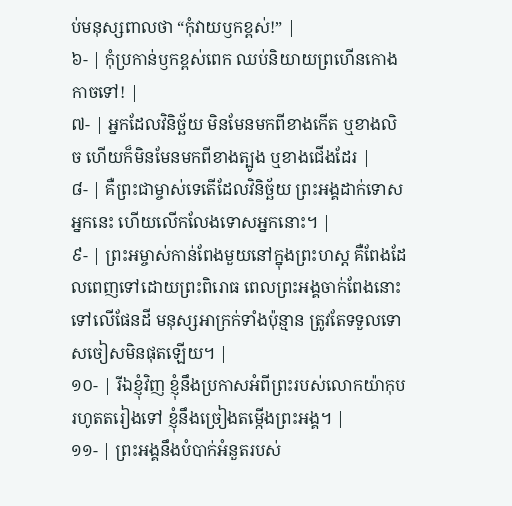ប់មនុស្សពាលថា “កុំវាយឫកខ្ពស់!” |
៦- | កុំប្រកាន់ឫកខ្ពស់ពេក ឈប់និយាយព្រហើនកោងកាចទៅ! |
៧- | អ្នកដែលវិនិច្ឆ័យ មិនមែនមកពីខាងកើត ឬខាងលិច ហើយក៏មិនមែនមកពីខាងត្បូង ឬខាងជើងដែរ |
៨- | គឺព្រះជាម្ចាស់ទេតើដែលវិនិច្ឆ័យ ព្រះអង្គដាក់ទោសអ្នកនេះ ហើយលើកលែងទោសអ្នកនោះ។ |
៩- | ព្រះអម្ចាស់កាន់ពែងមួយនៅក្នុងព្រះហស្ត គឺពែងដែលពេញទៅដោយព្រះពិរោធ ពេលព្រះអង្គចាក់ពែងនោះទៅលើផែនដី មនុស្សអាក្រក់ទាំងប៉ុន្មាន ត្រូវតែទទួលទោសចៀសមិនផុតឡើយ។ |
១០- | រីឯខ្ញុំវិញ ខ្ញុំនឹងប្រកាសអំពីព្រះរបស់លោកយ៉ាកុបរហូតតរៀងទៅ ខ្ញុំនឹងច្រៀងតម្កើងព្រះអង្គ។ |
១១- | ព្រះអង្គនឹងបំបាក់អំនួតរបស់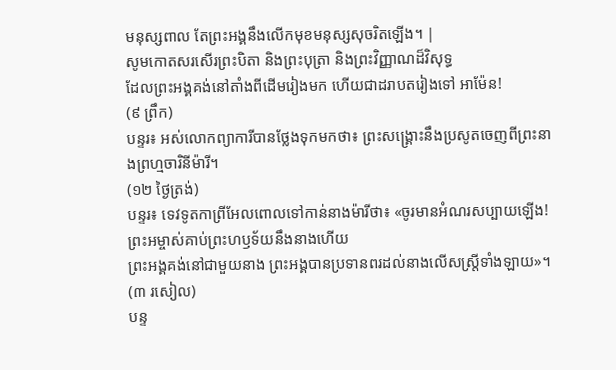មនុស្សពាល តែព្រះអង្គនឹងលើកមុខមនុស្សសុចរិតឡើង។ |
សូមកោតសរសើរព្រះបិតា និងព្រះបុត្រា និងព្រះវិញ្ញាណដ៏វិសុទ្ធ
ដែលព្រះអង្គគង់នៅតាំងពីដើមរៀងមក ហើយជាដរាបតរៀងទៅ អាម៉ែន!
(៩ ព្រឹក)
បន្ទរ៖ អស់លោកព្យាការីបានថ្លែងទុកមកថា៖ ព្រះសង្គ្រោះនឹងប្រសូតចេញពីព្រះនាងព្រហ្មចារិនីម៉ារី។
(១២ ថ្ងៃត្រង់)
បន្ទរ៖ ទេវទូតកាព្រីអែលពោលទៅកាន់នាងម៉ារីថា៖ «ចូរមានអំណរសប្បាយឡើង! ព្រះអម្ចាស់គាប់ព្រះហឫទ័យនឹងនាងហើយ
ព្រះអង្គគង់នៅជាមួយនាង ព្រះអង្គបានប្រទានពរដល់នាងលើសស្ត្រីទាំងឡាយ»។
(៣ រសៀល)
បន្ទ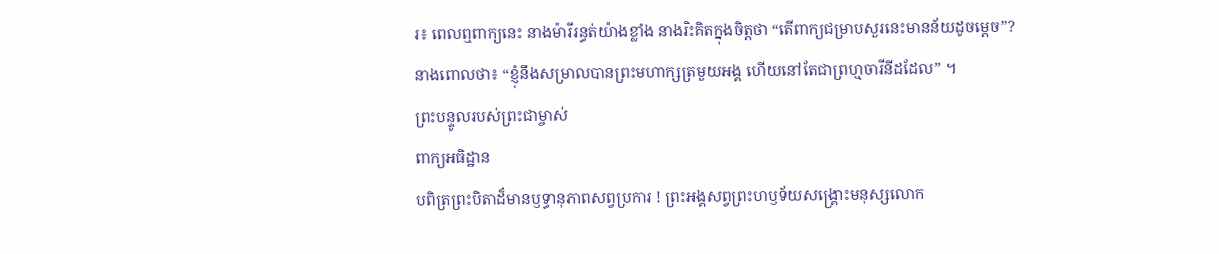រ៖ ពេលឮពាក្យនេះ នាងម៉ារីរន្ធត់យ៉ាងខ្លាំង នាងរិះគិតក្នុងចិត្តថា “តើពាក្យជម្រាបសួរនេះមានន័យដូចម្ដេច”?
នាងពោលថា៖ “ខ្ញុំនឹងសម្រាលបានព្រះមហាក្សត្រមួយអង្គ ហើយនៅតែជាព្រហ្មចារីនីដដែល” ។
ព្រះបន្ទូលរបស់ព្រះជាម្ចាស់
ពាក្យអធិដ្ឋាន
បពិត្រព្រះបិតាដ៏មានឫទ្ធានុភាពសព្វប្រការ ! ព្រះអង្គសព្វព្រះហឫទ័យសង្រ្គោះមនុស្សលោក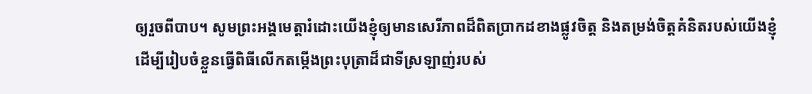ឲ្យរួចពីបាប។ សូមព្រះអង្គមេត្តារំដោះយើងខ្ញុំឲ្យមានសេរីភាពដ៏ពិតប្រាកដខាងផ្លូវចិត្ត និងតម្រង់ចិត្តគំនិតរបស់យើងខ្ញុំ ដើម្បីរៀបចំខ្លួនធ្វើពិធីលើកតម្កើងព្រះបុត្រាដ៏ជាទីស្រឡាញ់របស់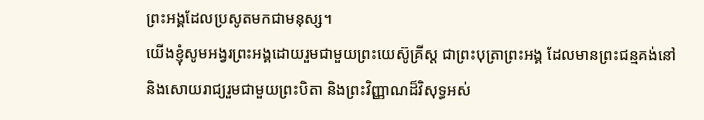ព្រះអង្គដែលប្រសូតមកជាមនុស្ស។
យើងខ្ញុំសូមអង្វរព្រះអង្គដោយរួមជាមួយព្រះយេស៊ូគ្រីស្ត ជាព្រះបុត្រាព្រះអង្គ ដែលមានព្រះជន្មគង់នៅ
និងសោយរាជ្យរួមជាមួយព្រះបិតា និងព្រះវិញ្ញាណដ៏វិសុទ្ធអស់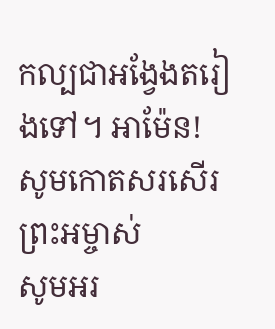កល្បជាអង្វែងតរៀងទៅ។ អាម៉ែន!
សូមកោតសរសើរព្រះអម្ចាស់
សូមអរ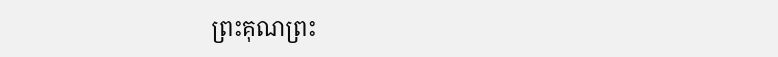ព្រះគុណព្រះ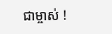ជាម្ចាស់ !